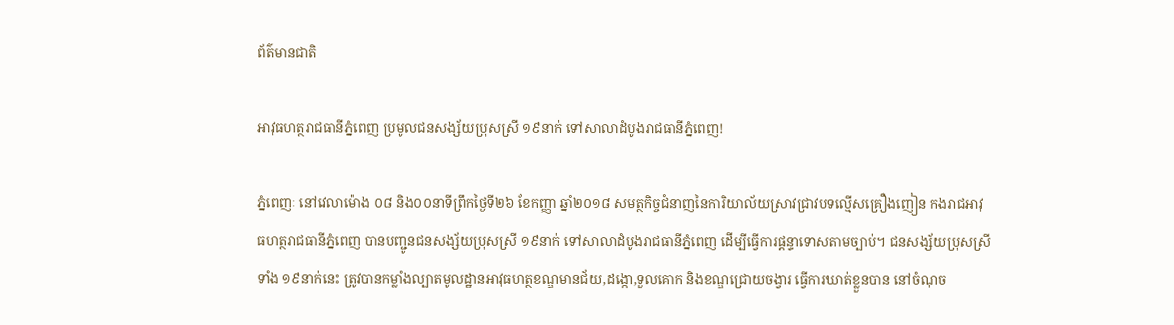ព័ត៌មានជាតិ

អាវុធហត្ថរាជធានីភ្នំពេញ ប្រមូលជនសង្ស័យប្រុសស្រី ១៩នាក់ ទៅសាលាដំបូងរាជធានីភ្នំពេញ!

ភ្នំពេញៈ នៅវេលាម៉ោង ០៨ និង០០នាទីព្រឹកថ្ងៃទី២៦ ខែកញ្ញា ឆ្នាំ២០១៨ សមត្ថកិច្ចជំនាញនៃការិយាល័យស្រាវជ្រាវបទល្មើសគ្រឿងញៀន កងរាជអាវុធហត្ថរាជធានីភ្នំពេញ បានបញ្ជូនជនសង្ស័យប្រុសស្រី ១៩នាក់ ទៅសាលាដំបូងរាជធានីភ្នំពេញ ដើម្បីធ្វើការផ្តន្ទាទោសតាមច្បាប់។ ជនសង្ស័យប្រុសស្រីទាំង ១៩នាក់នេះ ត្រូវបានកម្លាំងល្បាតមូលដ្ឋានអាវុធហត្ថខណ្ឌមានជ័យ,ដង្កោ,ទួលគោក និងខណ្ឌជ្រោយចង្វារ ធ្វើការឃាត់ខ្លួនបាន នៅចំណុច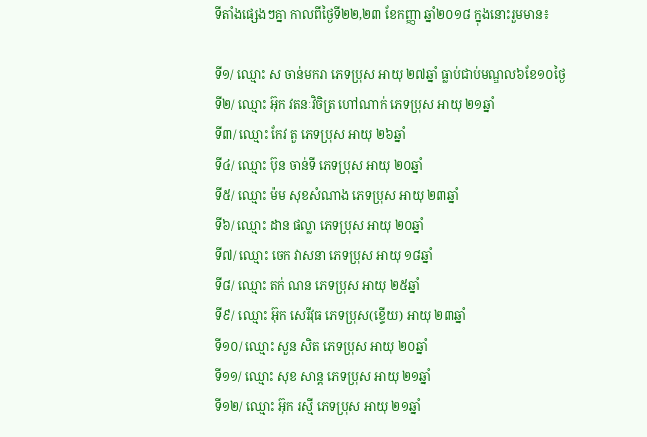ទីតាំងផ្សេងៗគ្នា កាលពីថ្ងៃទី២២,២៣ ខែកញ្ញា ឆ្នាំ២០១៨ ក្នុងនោះរួមមាន៖

ទី១/ ឈ្មោះ ស ចាន់មករា ភេទប្រុស អាយុ ២៧ឆ្នាំ ធ្លាប់ជាប់មណ្ឌល៦ខែ១០ថ្ងៃ
ទី២/ ឈ្មោះ អ៊ុក វតនៈវិចិត្រ ហៅណាក់ ភេទប្រុស អាយុ ២១ឆ្នាំ
ទី៣/ ឈ្មោះ កែវ តួ ភេទប្រុស អាយុ ២៦ឆ្នាំ
ទី៤/ ឈ្មោះ ប៊ុន ចាន់ទី ភេទប្រុស អាយុ ២០ឆ្នាំ
ទី៥/ ឈ្មោះ ម៉ម សុខសំណាង ភេទប្រុស អាយុ ២៣ឆ្នាំ
ទី៦/ ឈ្មោះ ដាន ផល្លា ភេទប្រុស អាយុ ២០ឆ្នាំ
ទី៧/ ឈ្មោះ ចេក វាសនា ភេទប្រុស អាយុ ១៨ឆ្នាំ
ទី៨/ ឈ្មោះ តក់ ណន ភេទប្រុស អាយុ ២៥ឆ្នាំ
ទី៩/ ឈ្មោះ អ៊ុក សេរីវុធ ភេទប្រុស(ខ្ទើយ) អាយុ ២៣ឆ្នាំ
ទី១០/ ឈ្មោះ សួន សិត ភេទប្រុស អាយុ ២០ឆ្នាំ
ទី១១/ ឈ្មោះ សុខ សាន្ត ភេទប្រុស អាយុ ២១ឆ្នាំ
ទី១២/ ឈ្មោះ អ៊ុក រស្មី ភេទប្រុស អាយុ ២១ឆ្នាំ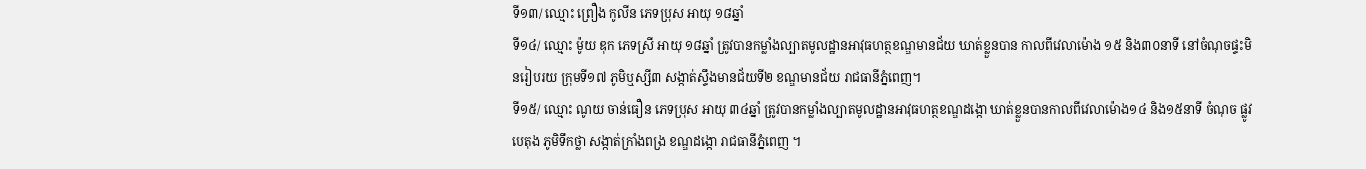ទី១៣/ ឈ្មោះ ព្រឿង កូលីន ភេទប្រុស អាយុ ១៨ឆ្នាំ
ទី១៤/ ឈ្មោះ ម៉ូយ ឌុក ភេទស្រី អាយុ ១៨ឆ្នាំ ត្រូវបានកម្លាំងល្បាតមូលដ្ឋានអាវុធហត្ថខណ្ឌមានជ័យ ឃាត់ខ្លួនបាន កាលពីវេលាម៉ោង ១៥ និង៣០នាទី នៅចំណុចផ្ទះមិនរៀបរយ ក្រុមទី១៧ ភូមិឬស្សី៣ សង្កាត់ស្ទឹងមានជ័យទី២ ខណ្ឌមានជ័យ រាជធានីភ្នំពេញ។
ទី១៥/ ឈ្មោះ ណូយ ចាន់ធឿន ភេទប្រុស អាយុ ៣៤ឆ្នាំ ត្រូវបានកម្លាំងល្បាតមូលដ្ឋានអាវុធហត្ថខណ្ឌដង្កោ ឃាត់ខ្លួនបានកាលពីវេលាម៉ោង១៤ និង១៥នាទី ចំណុច ផ្លូវបេតុង ភូមិទឹកថ្លា សង្កាត់ក្រាំងពង្រ ខណ្ឌដង្កោ រាជធានីភ្នំពេញ ។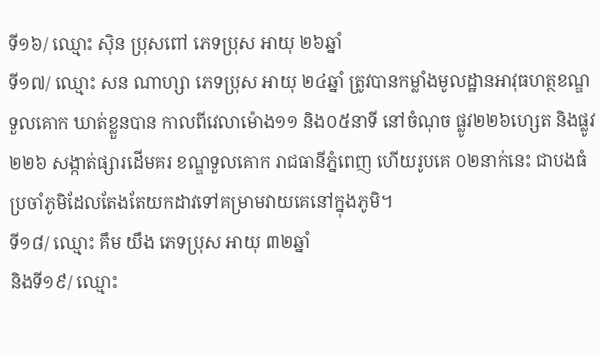ទី១៦/ ឈ្មោះ ស៊ិន ប្រុសពៅ ភេទប្រុស អាយុ ២៦ឆ្នាំ
ទី១៧/ ឈ្មោះ សន ណាហ្សា ភេទប្រុស អាយុ ២៤ឆ្នាំ ត្រូវបានកម្លាំងមូលដ្ឋានអាវុធហត្ថខណ្ឌទួលគោក ឃាត់ខ្លួនបាន កាលពីវេលាម៉ោង១១ និង០៥នាទី នៅចំណុច ផ្លូវ២២៦ហ្សេត និងផ្លូវ២២៦ សង្កាត់ផ្សារដើមគរ ខណ្ឌទួលគោក រាជធានីភ្នំពេញ ហើយរូបគេ ០២នាក់នេះ ជាបងធំប្រចាំភូមិដែលតែងតែយកដាវទៅគម្រាមវាយគេនៅក្នុងភូមិ។
ទី១៨/ ឈ្មោះ គឹម យឹង ភេទប្រុស អាយុ ៣២ឆ្នាំ
និងទី១៩/ ឈ្មោះ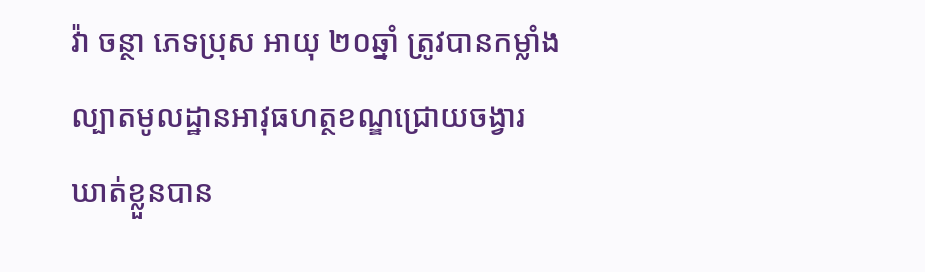វ៉ា ចន្ថា ភេទប្រុស អាយុ ២០ឆ្នាំ ត្រូវបានកម្លាំងល្បាតមូលដ្ឋានអាវុធហត្ថខណ្ឌជ្រោយចង្វារ ឃាត់ខ្លួនបាន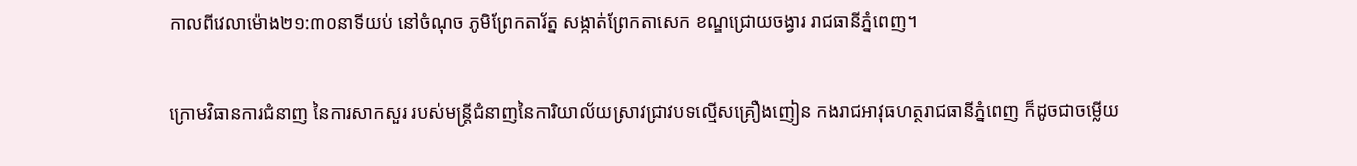កាលពីវេលាម៉ោង២១:៣០នាទីយប់ នៅចំណុច ភូមិព្រែកតារ័ត្ន សង្កាត់ព្រែកតាសេក ខណ្ឌជ្រោយចង្វារ រាជធានីភ្នំពេញ។

ក្រោមវិធានការជំនាញ នៃការសាកសួរ របស់មន្តី្រជំនាញនៃការិយាល័យស្រាវជ្រាវបទល្មើសគ្រឿងញៀន កងរាជអាវុធហត្ថរាជធានីភ្នំពេញ ក៏ដូចជាចម្លើយ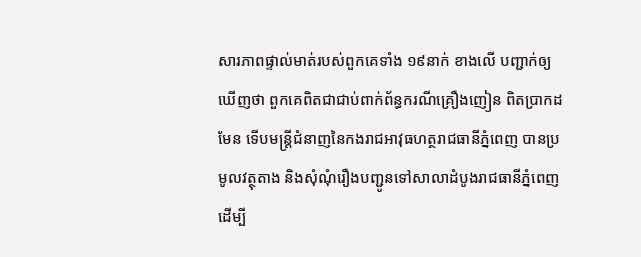សារភាពផ្ទាល់មាត់របស់ពួកគេទាំង ១៩នាក់ ខាងលើ បញ្ជាក់ឲ្យឃើញថា ពួកគេពិតជាជាប់ពាក់ព័ន្ធករណីគ្រឿងញៀន ពិតប្រាកដមែន ទើបមន្ត្រីជំនាញនៃកងរាជអាវុធហត្ថរាជធានីភ្នំពេញ បានប្រមូលវត្ថុតាង និងសុំណុំរឿងបញ្ជូនទៅសាលាដំបូងរាជធានីភ្នំពេញ ដើម្បី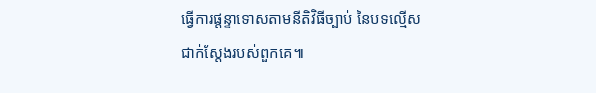ធ្វើការផ្តន្ទាទោសតាមនីតិវិធីច្បាប់ នៃបទល្មើសជាក់ស្តែងរបស់ពួកគេ៕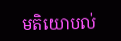មតិយោបល់